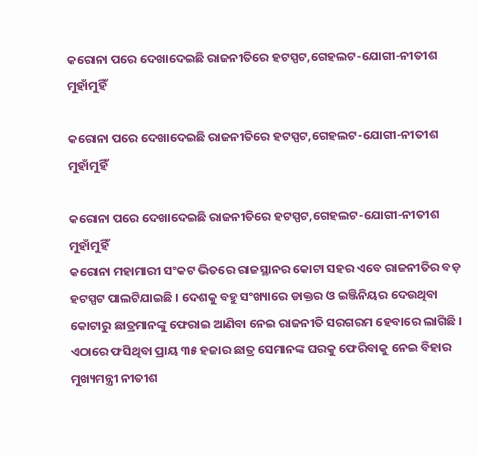କରୋନା ପରେ ଦେଖାଦେଇଛି ରାଜନୀତିରେ ହଟସ୍ପଟ,ଗେହଲଟ-ଯୋଗୀ-ନୀତୀଶ ମୁହାଁମୁହିଁ

କରୋନା ପରେ ଦେଖାଦେଇଛି ରାଜନୀତିରେ ହଟସ୍ପଟ,ଗେହଲଟ-ଯୋଗୀ-ନୀତୀଶ ମୁହାଁମୁହିଁ

କରୋନା ପରେ ଦେଖାଦେଇଛି ରାଜନୀତିରେ ହଟସ୍ପଟ,ଗେହଲଟ-ଯୋଗୀ-ନୀତୀଶ ମୁହାଁମୁହିଁ
କରୋନା ମହାମାରୀ ସଂକଟ ଭିତରେ ରାଜସ୍ଥାନର କୋଟା ସହର ଏବେ ରାଜନୀତିର ବଡ଼ ହଟସ୍ପଟ ପାଲଟିଯାଇଛି । ଦେଶକୁ ବହୁ ସଂଖ୍ୟାରେ ଡାକ୍ତର ଓ ଇଞ୍ଜିନିୟର ଦେଉଥିବା କୋଟାରୁ ଛାତ୍ରମାନଙ୍କୁ ଫେରାଇ ଆଣିବା ନେଇ ରାଜନୀତି ସରଗରମ ହେବାରେ ଲାଗିଛି । ଏଠାରେ ଫସିଥିବା ପ୍ରାୟ ୩୫ ହଜାର ଛାତ୍ର ସେମାନଙ୍କ ଘରକୁ ଫେରିବାକୁ ନେଇ ବିହାର ମୁଖ୍ୟମନ୍ତ୍ରୀ ନୀତୀଶ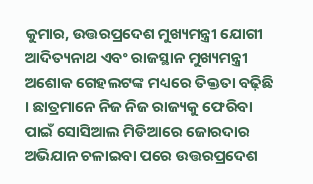କୁମାର, ଉତ୍ତରପ୍ରଦେଶ ମୁଖ୍ୟମନ୍ତ୍ରୀ ଯୋଗୀ ଆଦିତ୍ୟନାଥ ଏବଂ ରାଜସ୍ଥାନ ମୁଖ୍ୟମନ୍ତ୍ରୀ ଅଶୋକ ଗେହଲଟଙ୍କ ମଧ୍ୟରେ ତିକ୍ତତା ବଢ଼ିଛି । ଛାତ୍ରମାନେ ନିଜ ନିଜ ରାଜ୍ୟକୁ ଫେରିବା ପାଇଁ ସୋସିଆଲ ମିଡିଆରେ ଜୋରଦାର ଅଭିଯାନ ଚଳାଇବା ପରେ ଉତ୍ତରପ୍ରଦେଶ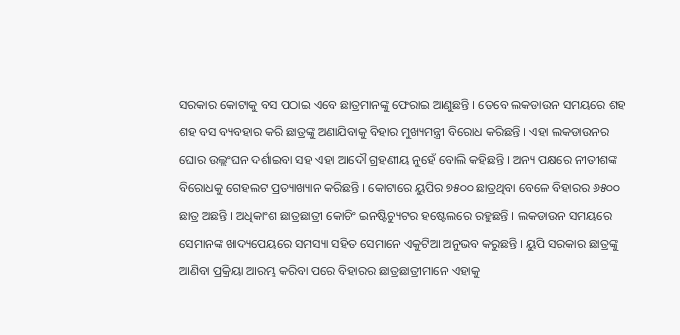ସରକାର କୋଟାକୁ ବସ ପଠାଇ ଏବେ ଛାତ୍ରମାନଙ୍କୁ ଫେରାଇ ଆଣୁଛନ୍ତି । ତେବେ ଲକଡାଉନ ସମୟରେ ଶହ ଶହ ବସ ବ୍ୟବହାର କରି ଛାତ୍ରଙ୍କୁ ଅଣାଯିବାକୁ ବିହାର ମୁଖ୍ୟମନ୍ତ୍ରୀ ବିରୋଧ କରିଛନ୍ତି । ଏହା ଲକଡାଉନର ଘୋର ଉଲ୍ଲଂଘନ ଦର୍ଶାଇବା ସହ ଏହା ଆଦୌ ଗ୍ରହଣୀୟ ନୁହେଁ ବୋଲି କହିଛନ୍ତି । ଅନ୍ୟ ପକ୍ଷରେ ନୀତୀଶଙ୍କ ବିରୋଧକୁ ଗେହଲଟ ପ୍ରତ୍ୟାଖ୍ୟାନ କରିଛନ୍ତି । କୋଟାରେ ୟୁପିର ୭୫୦୦ ଛାତ୍ରଥିବା ବେଳେ ବିହାରର ୬୫୦୦ ଛାତ୍ର ଅଛନ୍ତି । ଅଧିକାଂଶ ଛାତ୍ରଛାତ୍ରୀ କୋଚିଂ ଇନଷ୍ଟିଚ୍ୟୁଟର ହଷ୍ଟେଲରେ ରହୁଛନ୍ତି । ଲକଡାଉନ ସମୟରେ ସେମାନଙ୍କ ଖାଦ୍ୟପେୟରେ ସମସ୍ୟା ସହିତ ସେମାନେ ଏକୁଟିଆ ଅନୁଭବ କରୁଛନ୍ତି । ୟୁପି ସରକାର ଛାତ୍ରଙ୍କୁ ଆଣିବା ପ୍ରକ୍ରିୟା ଆରମ୍ଭ କରିବା ପରେ ବିହାରର ଛାତ୍ରଛାତ୍ରୀମାନେ ଏହାକୁ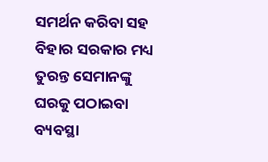ସମର୍ଥନ କରିବା ସହ ବିହାର ସରକାର ମଧ୍ୟ ତୁରନ୍ତ ସେମାନଙ୍କୁ ଘରକୁ ପଠାଇବା ବ୍ୟବସ୍ଥା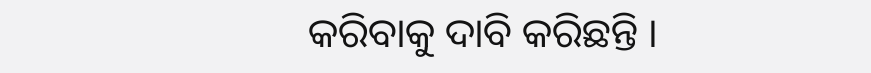କରିବାକୁ ଦାବି କରିଛନ୍ତି ।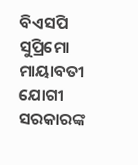ବିଏସପି ସୁପ୍ରିମୋ ମାୟାବତୀ ଯୋଗୀ ସରକାରଙ୍କ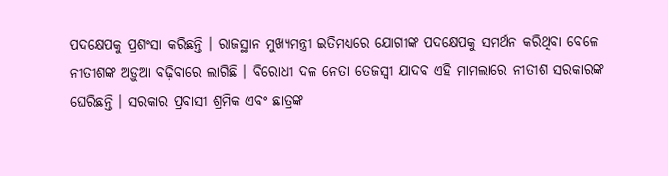ପଦକ୍ଷେପକୁ ପ୍ରଶଂସା କରିଛନ୍ତି । ରାଜସ୍ଥାନ ମୁଖ୍ୟମନ୍ତ୍ରୀ ଇତିମଧ୍ୟରେ ଯୋଗୀଙ୍କ ପଦକ୍ଷେପକୁ ସମର୍ଥନ କରିଥିବା ବେଳେ ନୀତୀଶଙ୍କ ଅଡ଼ୁଆ ବଢ଼ିବାରେ ଲାଗିଛି । ବିରୋଧୀ ଦଳ ନେତା ତେଜସ୍ୱୀ ଯାଦବ ଏହି ମାମଲାରେ ନୀତୀଶ ସରକାରଙ୍କ ଘେରିଛନ୍ତି । ସରକାର ପ୍ରବାସୀ ଶ୍ରମିକ ଏବଂ ଛାତ୍ରଙ୍କ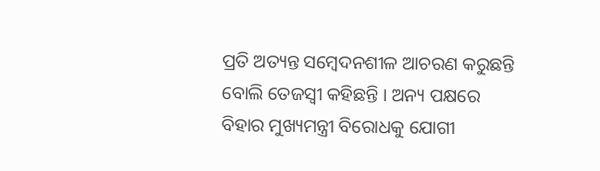ପ୍ରତି ଅତ୍ୟନ୍ତ ସମ୍ବେଦନଶୀଳ ଆଚରଣ କରୁଛନ୍ତି ବୋଲି ତେଜସ୍ୱୀ କହିଛନ୍ତି । ଅନ୍ୟ ପକ୍ଷରେ ବିହାର ମୁଖ୍ୟମନ୍ତ୍ରୀ ବିରୋଧକୁ ଯୋଗୀ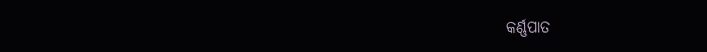କର୍ଣ୍ଣପାତ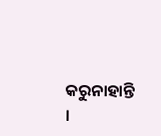କରୁନାହାନ୍ତି ।